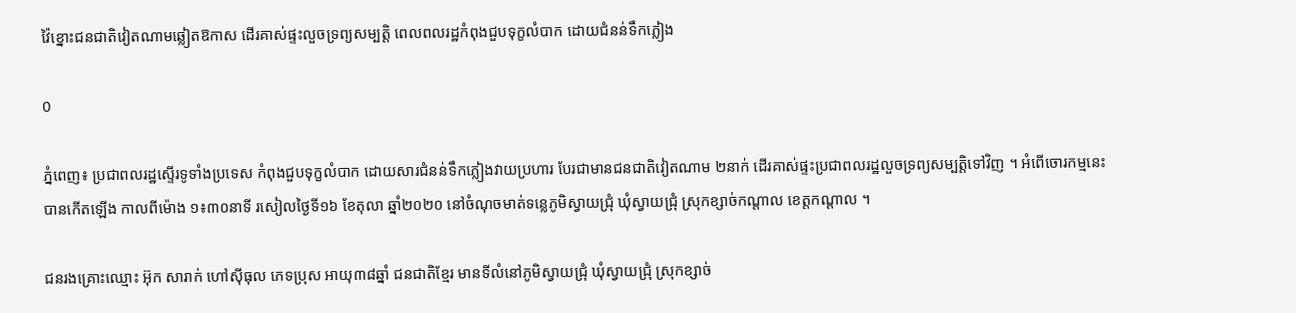វ៉ៃខ្នោះជនជាតិវៀតណាមឆ្លៀតឱកាស ដើរគាស់ផ្ទះលួចទ្រព្យសម្បត្តិ ពេលពលរដ្ឋកំពុងជួបទុក្ខលំបាក ដោយជំនន់ទឹកភ្លៀង

0

ភ្នំពេញ៖ ប្រជាពលរដ្ឋស្ទើរទូទាំងប្រទេស កំពុងជួបទុក្ខលំបាក ដោយសារជំនន់ទឹកភ្លៀងវាយប្រហារ បែរជាមានជនជាតិវៀតណាម ២នាក់ ដើរគាស់ផ្ទះប្រជាពលរដ្ឋលួចទ្រព្យសម្បត្តិទៅវិញ ។ អំពើចោរកម្មនេះ បានកើតឡើង កាលពីម៉ោង ១៖៣០នាទី រសៀលថ្ងៃទី១៦ ខែតុលា ឆ្នាំ២០២០ នៅចំណុចមាត់ទន្លេភូមិស្វាយជ្រុំ ឃុំស្វាយជ្រុំ ស្រុកខ្សាច់កណ្ដាល ខេត្តកណ្ដាល ។

ជនរងគ្រោះឈ្មោះ អ៊ុក សារាក់ ហៅស៊ីធុល ភេទប្រុស អាយុ៣៨ឆ្នាំ ជនជាតិខ្មែរ មានទីលំនៅភូមិស្វាយជ្រុំ ឃុំស្វាយជ្រុំ ស្រុកខ្សាច់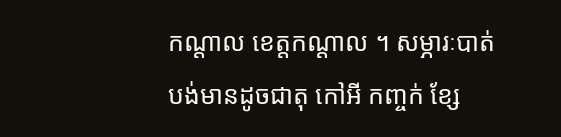កណ្ដាល ខេត្តកណ្ដាល ។ សម្ភារៈបាត់បង់មានដូចជាតុ កៅអី កញ្ចក់ ខ្សែ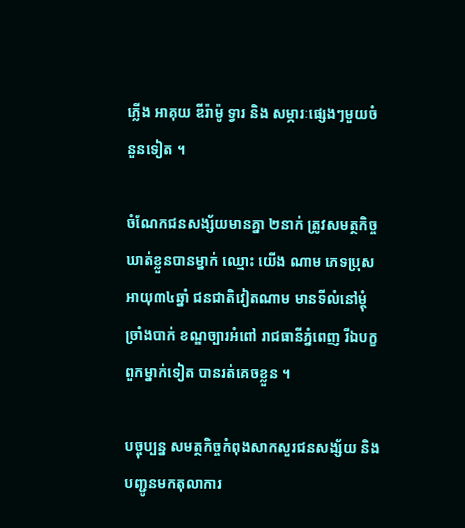ភ្លើង អាគុយ ឌីរ៉ាម៉ូ ទ្វារ និង សម្ភារៈផ្សេងៗមួយចំនួនទៀត ។

ចំណែកជនសង្ស័យមានគ្នា ២នាក់ ត្រូវសមត្ថកិច្ចឃាត់ខ្លួនបានម្នាក់ ឈ្មោះ យើង ណាម ភេទប្រុស អាយុ៣៤ឆ្នាំ ជនជាតិវៀតណាម មានទីលំនៅម្តុំច្រាំងបាក់ ខណ្ឌច្បារអំពៅ រាជធានីភ្នំពេញ រីឯបក្ខពួកម្នាក់ទៀត បានរត់គេចខ្លួន ។

បច្ចុប្បន្ន សមត្ថកិច្ចកំពុងសាកសួរជនសង្ស័យ និងបញ្ជូនមកតុលាការ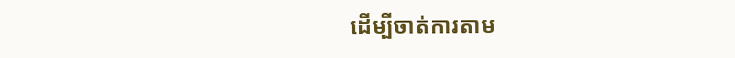ដើម្បីចាត់ការតាម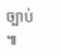ច្បាប់ ៕